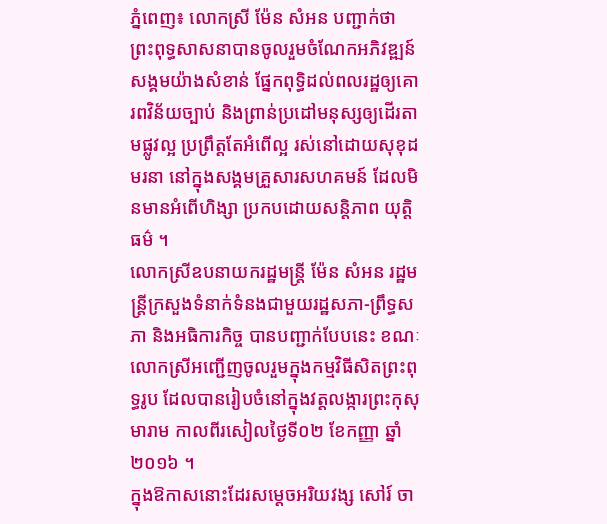ភ្នំពេញ៖ លោកស្រី ម៉ែន សំអន បញ្ជាក់ថា ព្រះពុទ្ធសាសនាបានចូលរួមចំណែកអភិវឌ្ឍន៍សង្គមយ៉ាងសំខាន់ ផ្នែកពុទ្ធិដល់ពលរដ្ឋឲ្យគោរពវិន័យច្បាប់ និងព្រាន់ប្រដៅមនុស្សឲ្យដើរតាមផ្លូវល្អ ប្រព្រឹត្ដតែអំពើល្អ រស់នៅដោយសុខុដមរនា នៅក្នុងសង្គមគ្រួសារសហគមន៍ ដែលមិនមានអំពើហិង្សា ប្រកបដោយសន្ដិភាព យុត្ដិធម៌ ។
លោកស្រីឧបនាយករដ្ឋមន្ត្រី ម៉ែន សំអន រដ្ឋមន្ត្រីក្រសួងទំនាក់ទំនងជាមួយរដ្ឋសភា-ព្រឹទ្ធសភា និងអធិការកិច្ច បានបញ្ជាក់បែបនេះ ខណៈ លោកស្រីអញ្ជើញចូលរួមក្នុងកម្មវិធីសិតព្រះពុទ្ធរូប ដែលបានរៀបចំនៅក្នុងវត្តលង្ការព្រះកុសុមារាម កាលពីរសៀលថ្ងៃទី០២ ខែកញ្ញា ឆ្នាំ២០១៦ ។
ក្នុងឱកាសនោះដែរសម្តេចអរិយវង្ស សៅរ៍ ចា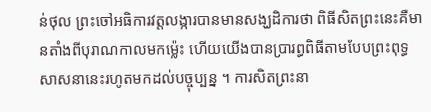ន់ថុល ព្រះចៅអធិការវត្តលង្ការបានមានសង្ឃដិការថា ពិធីសិតព្រះនេះគឺមានតាំងពីបុរាណកាលមកម្ល៉េះ ហើយយើងបានប្រារព្ធពិធីតាមបែបព្រះពុទ្ធសាសនានេះរហូតមកដល់បច្ចុប្បន្ន ។ ការសិតព្រះនា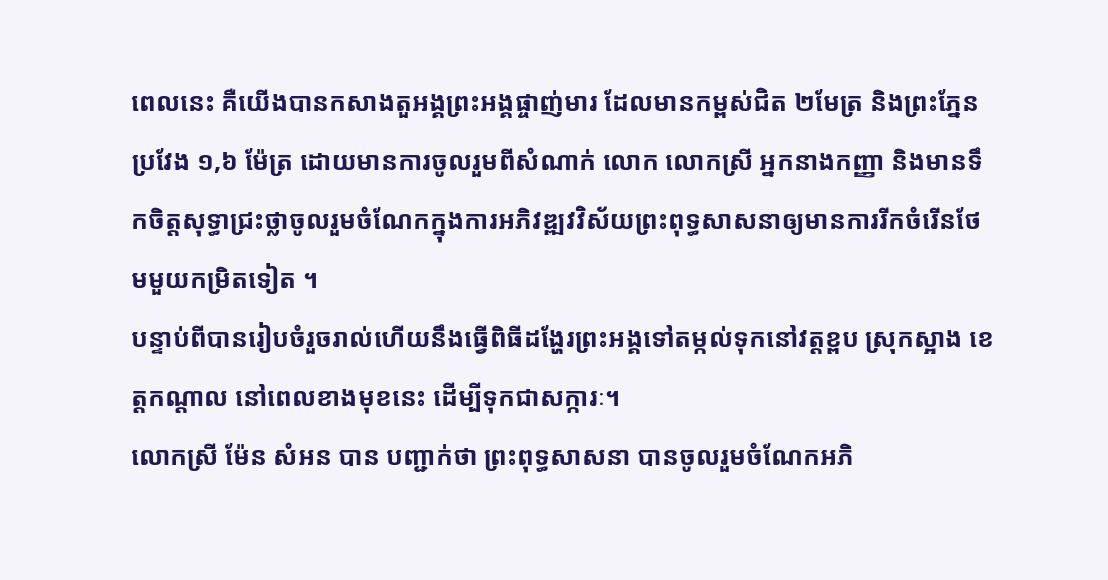ពេលនេះ គឺយើងបានកសាងតួអង្គព្រះអង្គផ្ចាញ់មារ ដែលមានកម្ពស់ជិត ២មែត្រ និងព្រះភ្នែនប្រវែង ១,៦ ម៉ែត្រ ដោយមានការចូលរួមពីសំណាក់ លោក លោកស្រី អ្នកនាងកញ្ញា និងមានទឹកចិត្តសុទ្ធាជ្រះថ្លាចូលរួមចំណែកក្នុងការអភិវឌ្ឍវវិស័យព្រះពុទ្ធសាសនាឲ្យមានការរីកចំរើនថែមមួយកម្រិតទៀត ។
បន្ទាប់ពីបានរៀបចំរួចរាល់ហើយនឹងធ្វើពិធីដង្ហែរព្រះអង្គទៅតម្កល់ទុកនៅវត្តខ្ពប ស្រុកស្អាង ខេត្តកណ្តាល នៅពេលខាងមុខនេះ ដើម្បីទុកជាសក្ការៈ។
លោកស្រី ម៉ែន សំអន បាន បញ្ជាក់ថា ព្រះពុទ្ធសាសនា បានចូលរួមចំណែកអភិ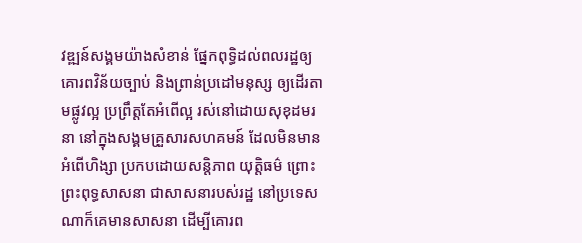វឌ្ឍន៍សង្គមយ៉ាងសំខាន់ ផ្នែកពុទ្ធិដល់ពលរដ្ឋឲ្យគោរពវិន័យច្បាប់ និងព្រាន់ប្រដៅមនុស្ស ឲ្យដើរតាមផ្លូវល្អ ប្រព្រឹត្ដតែអំពើល្អ រស់នៅដោយសុខុដមរនា នៅក្នុងសង្គមគ្រួសារសហគមន៍ ដែលមិនមានអំពើហិង្សា ប្រកបដោយសន្ដិភាព យុត្ដិធម៌ ព្រោះព្រះពុទ្ធសាសនា ជាសាសនារបស់រដ្ឋ នៅប្រទេសណាក៏គេមានសាសនា ដើម្បីគោរព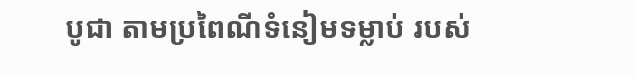បូជា តាមប្រពៃណីទំនៀមទម្លាប់ របស់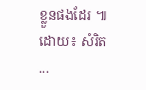ខ្លួនផងដែរ ៕
ដោយ៖ សំរិត
...